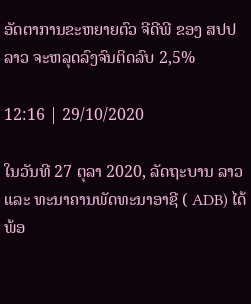ອັດຕາການຂະຫຍາຍຕົວ ຈີດີພີ ຂອງ ສປປ ລາວ ຈະຫລຸດລົງຈົນຕິດລົບ 2,5%

12:16 | 29/10/2020

ໃນວັນທີ 27 ຕຸລາ 2020, ລັດຖະບານ ລາວ ແລະ ທະນາຄານພັດທະນາອາຊີ ( ADB) ໄດ້ພ້ອ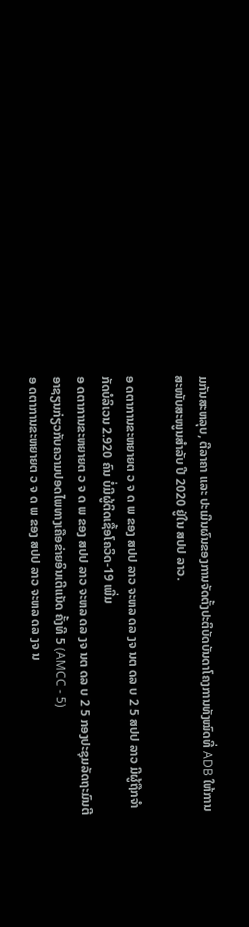ມກັນສະຫລຸບ, ຕີລາຄາ ແລະ ປະເມີນຜົນຂອງການຈັດຕັ້ງປະຕິບັດບັນດາໂຄງການທັງໝົດທີ່ ADB ໃຫ້ການສະໜັບສະໜູນສຳລັບ ປີ 2020 ຢູ່ໃນ ສປປ ລາວ.

ອ ດຕາການຂະຫຍາຍຕ ວ ຈ ດ ພ ຂອງ ສປປ ລາວ ຈະຫລ ດລ ງຈ ນຕ ດລ ບ 2 5 ສປປ ລາວ ມີຜູ້ຖືກຈຳກັດບໍລິເວນ 2.920 ຄົນ ບໍ່ມີຜູ້ຕິດເຊື້ອໂຄວິດ-19 ເພີ່ມ
ອ ດຕາການຂະຫຍາຍຕ ວ ຈ ດ ພ ຂອງ ສປປ ລາວ ຈະຫລ ດລ ງຈ ນຕ ດລ ບ 2 5 ກອງປະຊຸມລັດຖະມົນຕີອາຊຽນກ່ຽວກັບຄວາມປອດໄພທາງເຄືອຂ່າຍອິນເຕີແນັດ ຄັ້ງທີ 5 (AMCC - 5)
ອ ດຕາການຂະຫຍາຍຕ ວ ຈ ດ ພ ຂອງ ສປປ ລາວ ຈະຫລ ດລ ງຈ ນ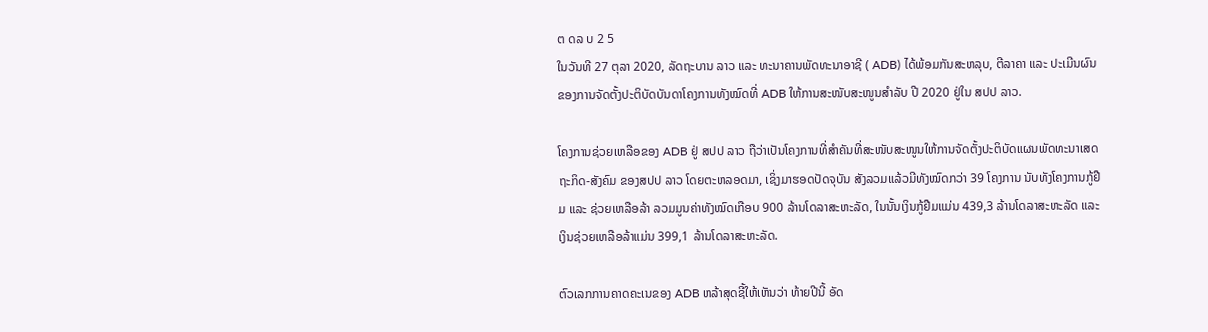ຕ ດລ ບ 2 5
ໃນວັນທີ 27 ຕຸລາ 2020, ລັດຖະບານ ລາວ ແລະ ທະນາຄານພັດທະນາອາຊີ ( ADB) ໄດ້ພ້ອມກັນສະຫລຸບ, ຕີລາຄາ ແລະ ປະເມີນຜົນຂອງການຈັດຕັ້ງປະຕິບັດບັນດາໂຄງການທັງໝົດທີ່ ADB ໃຫ້ການສະໜັບສະໜູນສຳລັບ ປີ 2020 ຢູ່ໃນ ສປປ ລາວ.

ໂຄງການຊ່ວຍເຫລືອຂອງ ADB ຢູ່ ສປປ ລາວ ຖືວ່າເປັນໂຄງການທີ່ສໍາຄັນທີ່ສະໜັບສະໜູນໃຫ້ການຈັດຕັ້ງປະຕິບັດແຜນພັດທະນາເສດຖະກິດ-ສັງຄົມ ຂອງສປປ ລາວ ໂດຍຕະຫລອດມາ, ເຊິ່ງມາຮອດປັດຈຸບັນ ສັງລວມແລ້ວມີທັງໝົດກວ່າ 39 ໂຄງການ ນັບທັງໂຄງການກູ້ຢືມ ແລະ ຊ່ວຍເຫລືອລ້າ ລວມມູນຄ່າທັງໝົດເກືອບ 900 ລ້ານໂດລາສະຫະລັດ, ໃນນັ້ນເງິນກູ້ຢືມແມ່ນ 439,3 ລ້ານໂດລາສະຫະລັດ ແລະ ເງິນຊ່ວຍເຫລືອລ້າແມ່ນ 399,1 ລ້ານໂດລາສະຫະລັດ.

ຕົວເລກການຄາດຄະເນຂອງ ADB ຫລ້າສຸດຊີ້ໃຫ້ເຫັນວ່າ ທ້າຍປີນີ້ ອັດ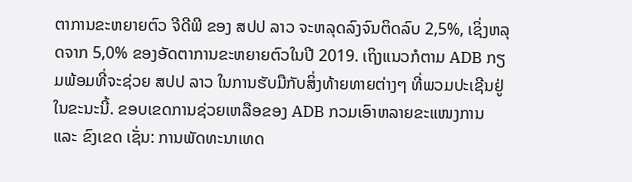ຕາການຂະຫຍາຍຕົວ ຈີດີພີ ຂອງ ສປປ ລາວ ຈະຫລຸດລົງຈົນຕິດລົບ 2,5%, ເຊິ່ງຫລຸດຈາກ 5,0% ຂອງອັດຕາການຂະຫຍາຍຕົວໃນປີ 2019. ເຖິງແນວກໍຕາມ ADB ກຽມພ້ອມທີ່ຈະຊ່ວຍ ສປປ ລາວ ໃນການຮັບມືກັບສິ່ງທ້າຍທາຍຕ່າງໆ ທີ່ພວມປະເຊີນຢູ່ໃນຂະນະນີ້. ຂອບເຂດການຊ່ວຍເຫລືອຂອງ ADB ກວມເອົາຫລາຍຂະແໜງການ ແລະ ຂົງເຂດ ເຊັ່ນ: ການພັດທະນາເທດ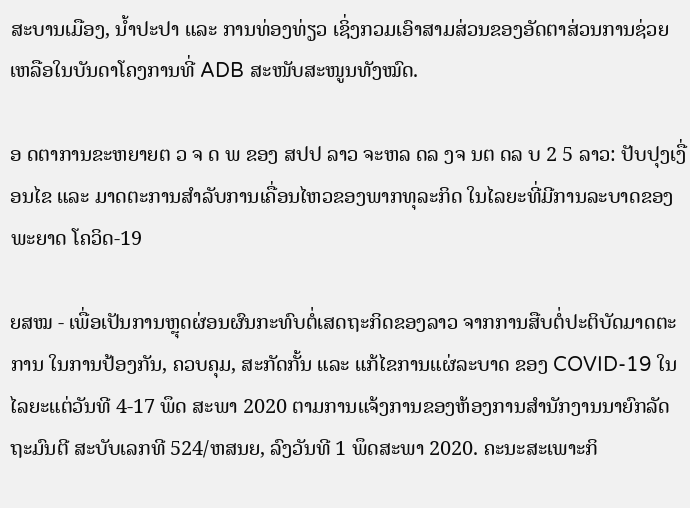ສະບານເມືອງ, ນ້ຳປະປາ ແລະ ການທ່ອງທ່ຽວ ເຊິ່ງກວມເອົາສາມສ່ວນຂອງອັດຕາສ່ວນການຊ່ວຍເຫລືອໃນບັນດາໂຄງການທີ່ ADB ສະໜັບສະໜູນທັງໝົດ.

ອ ດຕາການຂະຫຍາຍຕ ວ ຈ ດ ພ ຂອງ ສປປ ລາວ ຈະຫລ ດລ ງຈ ນຕ ດລ ບ 2 5 ລາວ: ປັບປຸງເງື່ອນໄຂ ແລະ ມາດຕະການສຳລັບການເຄື່ອນໄຫວຂອງພາກທຸລະກິດ ໃນໄລຍະທີ່ມີການລະບາດຂອງພະຍາດ ໂຄວິດ-19

ຍສໝ - ເພື່ອເປັນການຫຼຸດຜ່ອນຜົນກະທົບຕໍ່ເສດຖະກິດຂອງລາວ ຈາກການສືບຕໍ່ປະຕິບັດມາດຕະການ ໃນການປ້ອງກັນ, ຄວບຄຸມ, ສະກັດກັ້ນ ແລະ ແກ້ໄຂການແຜ່ລະບາດ ຂອງ COVID-19 ໃນໄລຍະແຕ່ວັນທີ 4-17 ພຶດ ສະພາ 2020 ຕາມການແຈ້ງການຂອງຫ້ອງການສໍານັກງານນາຍົກລັດຖະມົນຕີ ສະບັບເລກທີ 524/ຫສນຍ, ລົງວັນທີ 1 ພຶດສະພາ 2020. ຄະນະສະເພາະກິ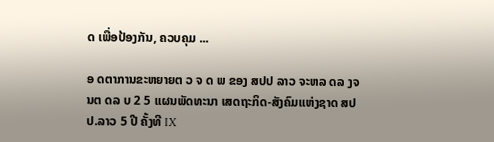ດ ເພື່ອປ້ອງກັນ, ຄວບຄຸມ ...

ອ ດຕາການຂະຫຍາຍຕ ວ ຈ ດ ພ ຂອງ ສປປ ລາວ ຈະຫລ ດລ ງຈ ນຕ ດລ ບ 2 5 ແຜນພັດທະນາ ເສດຖະກິດ-ສັງຄົມແຫ່ງຊາດ ສປປ.ລາວ 5 ປີ ຄັ້ງທີ IX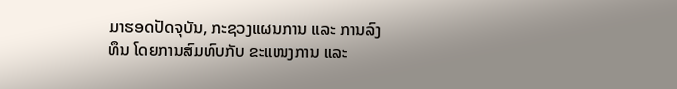ມາຮອດປັດຈຸບັນ, ກະຊວງແຜນການ ແລະ ການລົງທຶນ ໂດຍການສົມທົບກັບ ຂະແໜງການ ແລະ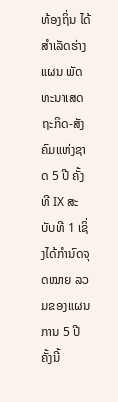ທ້ອງຖິ່ນ ໄດ້ສຳເລັດຮ່າງແຜນ ພັດທະນາເສດຖະກິດ-ສັງຄົມແຫ່ງຊາດ 5 ປີ ຄັ້ງທີ IX ສະບັບທີ 1 ເຊິ່ງໄດ້ກຳນົດຈຸດໝາຍ ລວມຂອງແຜນການ 5 ປີຄັ້ງນີ້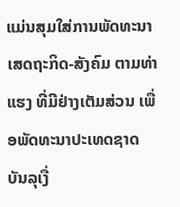ແມ່ນສຸມໃສ່ການພັດທະນາ ເສດຖະກິດ-ສັງຄົມ ຕາມທ່າແຮງ ທີ່ມີຢ່າງເຕັມສ່ວນ ເພື່ອພັດທະນາປະເທດຊາດ ບັນລຸເງື່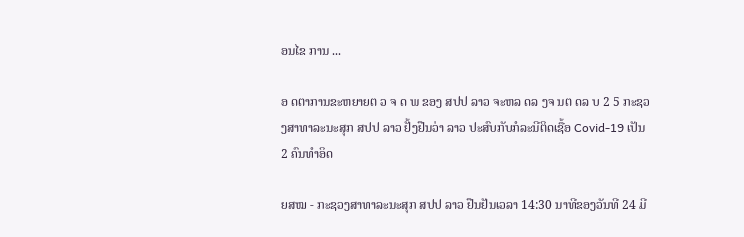ອນໄຂ ການ ...

ອ ດຕາການຂະຫຍາຍຕ ວ ຈ ດ ພ ຂອງ ສປປ ລາວ ຈະຫລ ດລ ງຈ ນຕ ດລ ບ 2 5 ກະຊວງສາທາລະນະສຸກ ສປປ ລາວ ຢັ້ງຢືນວ່າ ລາວ ປະສົບກັບກໍລະນີຕິດເຊື້ອ Covid-19 ເປັນ 2 ຄົນທຳອິດ

ຍສໝ - ກະຊວງສາທາລະນະສຸກ ສປປ ລາວ ຢືນຢັນເວລາ 14:30 ນາທີຂອງວັນທີ 24 ມີ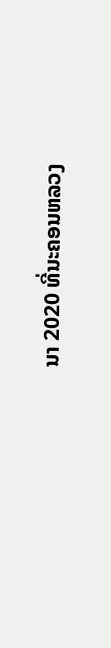ນາ 2020 ທີ່ນະຄອນຫລວງ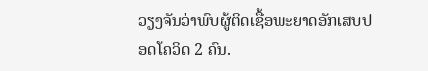ວຽງຈັນວ່າພົບຜູ້ຕິດເຊື້ອພະຍາດອັກເສບປອດໂຄວິດ 2 ຄົນ.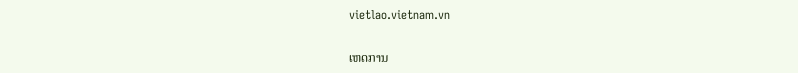vietlao.vietnam.vn

ເຫດການ